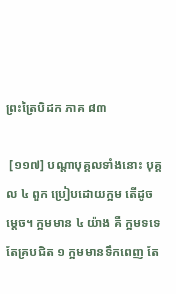ព្រះត្រៃបិដក ភាគ ៨៣

 [១១៧] បណ្តាបុគ្គលទាំងនោះ បុគ្គល ៤ ពួក ប្រៀបដោយក្អម តើដូចម្តេច។ ក្អមមាន ៤ យ៉ាង គឺ ក្អមទទេ តែគ្របជិត ១ ក្អមមានទឹកពេញ តែ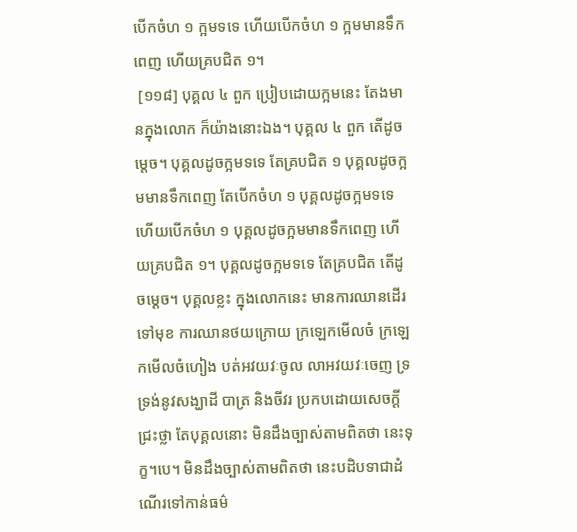បើកចំហ ១ ក្អមទទេ ហើយបើកចំហ ១ ក្អមមានទឹកពេញ ហើយគ្របជិត ១។
 [១១៨] បុគ្គល ៤ ពួក ប្រៀបដោយក្អមនេះ តែងមានក្នុងលោក ក៏យ៉ាងនោះឯង។ បុគ្គល ៤ ពួក តើដូចម្តេច។ បុគ្គលដូចក្អមទទេ តែគ្របជិត ១ បុគ្គលដូចក្អមមានទឹកពេញ តែបើកចំហ ១ បុគ្គលដូចក្អមទទេ ហើយបើកចំហ ១ បុគ្គលដូចក្អមមានទឹកពេញ ហើយគ្របជិត ១។ បុគ្គលដូចក្អមទទេ តែគ្របជិត តើដូចម្តេច។ បុគ្គលខ្លះ ក្នុងលោកនេះ មានការឈានដើរទៅមុខ ការឈានថយក្រោយ ក្រឡេកមើលចំ ក្រឡេកមើលចំហៀង បត់អវយវៈចូល លាអវយវៈចេញ ទ្រទ្រង់នូវសង្ឃាដី បាត្រ និងចីវរ ប្រកបដោយសេចក្តីជ្រះថ្លា តែបុគ្គលនោះ មិនដឹងច្បាស់តាមពិតថា នេះទុក្ខ។បេ។ មិនដឹងច្បាស់តាមពិតថា នេះបដិបទាជាដំណើរទៅកាន់ធម៌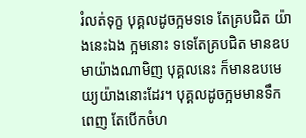រំលត់ទុក្ខ បុគ្គលដូចក្អមទទេ តែគ្របជិត យ៉ាងនេះឯង ក្អមនោះ ទទេតែគ្របជិត មានឧបមាយ៉ាងណាមិញ បុគ្គលនេះ ក៏មានឧបមេយ្យយ៉ាងនោះដែរ។ បុគ្គលដូចក្អមមានទឹកពេញ តែបើកចំហ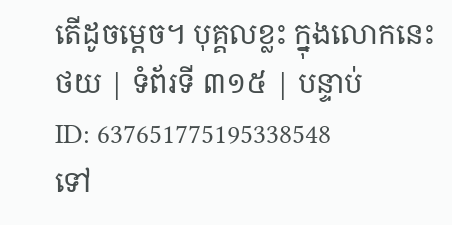តើដូចម្តេច។ បុគ្គលខ្លះ ក្នុងលោកនេះ
ថយ | ទំព័រទី ៣១៥ | បន្ទាប់
ID: 637651775195338548
ទៅ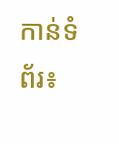កាន់ទំព័រ៖